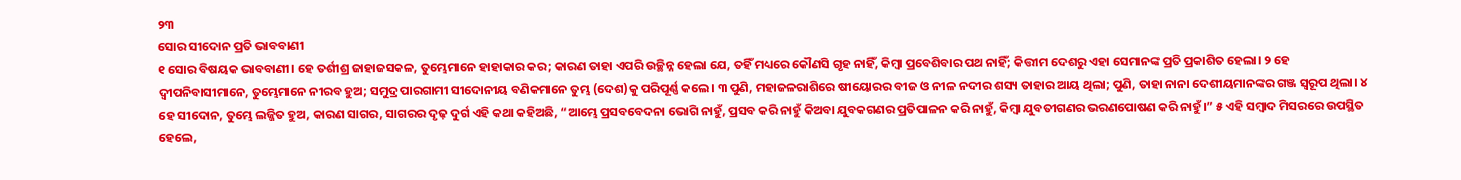୨୩
ସୋର ସୀଦୋନ ପ୍ରତି ଭାବବାଣୀ
୧ ସୋର ବିଷୟକ ଭାବବାଣୀ। ହେ ତର୍ଶୀଶ୍ର ଜାହାଜସକଳ, ତୁମ୍ଭେମାନେ ହାହାକାର କର; କାରଣ ତାହା ଏପରି ଉଚ୍ଛିନ୍ନ ହେଲା ଯେ, ତହିଁ ମଧ୍ୟରେ କୌଣସି ଗୃହ ନାହିଁ, କିମ୍ବା ପ୍ରବେଶିବାର ପଥ ନାହିଁ; କିତ୍ତୀମ ଦେଶରୁ ଏହା ସେମାନଙ୍କ ପ୍ରତି ପ୍ରକାଶିତ ହେଲା। ୨ ହେ ଦ୍ୱୀପନିବାସୀମାନେ, ତୁମ୍ଭେମାନେ ନୀରବ ହୁଅ; ସମୁଦ୍ର ପାରଗାମୀ ସୀଦୋନୀୟ ବଣିକମାନେ ତୁମ୍ଭ (ଦେଶ)କୁ ପରିପୂର୍ଣ୍ଣ କଲେ। ୩ ପୁଣି, ମହାଜଳରାଶିରେ ଷୀୟୋରର ବୀଜ ଓ ନୀଳ ନଦୀର ଶସ୍ୟ ତାହାର ଆୟ ଥିଲା; ପୁଣି, ତାହା ନାନା ଦେଶୀୟମାନଙ୍କର ଗଞ୍ଜ ସ୍ୱରୂପ ଥିଲା। ୪ ହେ ସୀଦୋନ, ତୁମ୍ଭେ ଲଜ୍ଜିତ ହୁଅ, କାରଣ ସାଗର, ସାଗରର ଦୃଢ଼ ଦୁର୍ଗ ଏହି କଥା କହିଅଛି, “ଆମ୍ଭେ ପ୍ରସବବେଦନା ଭୋଗି ନାହୁଁ, ପ୍ରସବ କରି ନାହୁଁ କିଅବା ଯୁବକଗଣର ପ୍ରତିପାଳନ କରି ନାହୁଁ, କିମ୍ବା ଯୁବତୀଗଣର ଭରଣପୋଷଣ କରି ନାହୁଁ।” ୫ ଏହି ସମ୍ବାଦ ମିସରରେ ଉପସ୍ଥିତ ହେଲେ,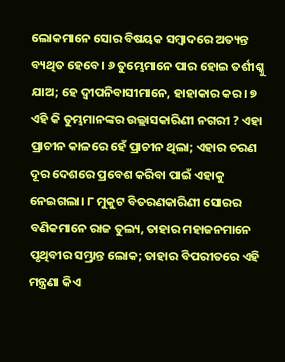ଲୋକମାନେ ସୋର ବିଷୟକ ସମ୍ବାଦରେ ଅତ୍ୟନ୍ତ ବ୍ୟଥିତ ହେବେ। ୬ ତୁମ୍ଭେମାନେ ପାର ହୋଇ ତର୍ଶୀଶ୍କୁ ଯାଅ; ହେ ଦ୍ୱୀପନିବାସୀମାନେ, ହାହାକାର କର। ୭ ଏହି କି ତୁମ୍ଭମାନଙ୍କର ଉଲ୍ଲାସକାରିଣୀ ନଗରୀ ? ଏହା ପ୍ରାଚୀନ କାଳରେ ହେଁ ପ୍ରାଚୀନ ଥିଲା; ଏହାର ଚରଣ ଦୂର ଦେଶରେ ପ୍ରବେଶ କରିବା ପାଇଁ ଏହାକୁ ନେଇଗଲା। ୮ ମୁକୁଟ ବିତରଣକାରିଣୀ ସୋରର ବଣିକମାନେ ରାଜ ତୁଲ୍ୟ, ତାହାର ମହାଜନମାନେ ପୃଥିବୀର ସମ୍ଭ୍ରାନ୍ତ ଲୋକ; ତାହାର ବିପରୀତରେ ଏହି ମନ୍ତ୍ରଣା କିଏ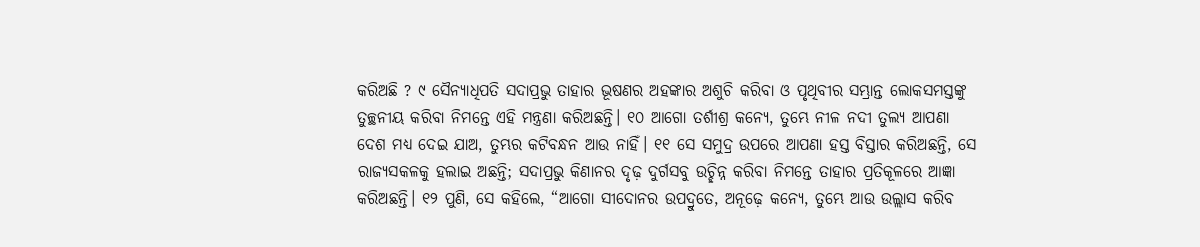କରିଅଛି ? ୯ ସୈନ୍ୟାଧିପତି ସଦାପ୍ରଭୁ ତାହାର ଭୂଷଣର ଅହଙ୍କାର ଅଶୁଚି କରିବା ଓ ପୃଥିବୀର ସମ୍ଭ୍ରାନ୍ତ ଲୋକସମସ୍ତଙ୍କୁ ତୁଚ୍ଛନୀୟ କରିବା ନିମନ୍ତେ ଏହି ମନ୍ତ୍ରଣା କରିଅଛନ୍ତି। ୧୦ ଆଗୋ ତର୍ଶୀଶ୍ର କନ୍ୟେ, ତୁମ୍ଭେ ନୀଳ ନଦୀ ତୁଲ୍ୟ ଆପଣା ଦେଶ ମଧ୍ୟ ଦେଇ ଯାଅ, ତୁମ୍ଭର କଟିବନ୍ଧନ ଆଉ ନାହିଁ। ୧୧ ସେ ସମୁଦ୍ର ଉପରେ ଆପଣା ହସ୍ତ ବିସ୍ତାର କରିଅଛନ୍ତି, ସେ ରାଜ୍ୟସକଳକୁ ହଲାଇ ଅଛନ୍ତି; ସଦାପ୍ରଭୁ କିଣାନର ଦୃଢ଼ ଦୁର୍ଗସବୁ ଉଚ୍ଛିନ୍ନ କରିବା ନିମନ୍ତେ ତାହାର ପ୍ରତିକୂଳରେ ଆଜ୍ଞା କରିଅଛନ୍ତି। ୧୨ ପୁଣି, ସେ କହିଲେ, “ଆଗୋ ସୀଦୋନର ଉପଦ୍ରୁତେ, ଅନୂଢ଼େ କନ୍ୟେ, ତୁମ୍ଭେ ଆଉ ଉଲ୍ଲାସ କରିବ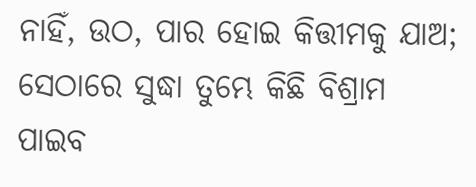ନାହିଁ, ଉଠ, ପାର ହୋଇ କିତ୍ତୀମକୁ ଯାଅ; ସେଠାରେ ସୁଦ୍ଧା ତୁମ୍ଭେ କିଛି ବିଶ୍ରାମ ପାଇବ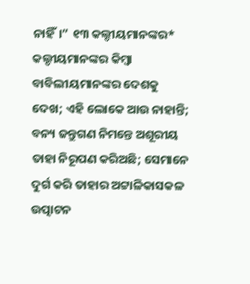ନାହିଁ।” ୧୩ କଲ୍ଦୀୟମାନଙ୍କର* କଲ୍ଦୀୟମାନଙ୍କର କିମ୍ବା ବାବିଲୀୟମାନଙ୍କର ଦେଶକୁ ଦେଖ; ଏହି ଲୋକେ ଆଉ ନାହାନ୍ତି; ବନ୍ୟ ଜନ୍ତୁଗଣ ନିମନ୍ତେ ଅଶୂରୀୟ ତାହା ନିରୂପଣ କରିଅଛି; ସେମାନେ ଦୁର୍ଗ କରି ତାହାର ଅଟ୍ଟାଳିକାସକଳ ଉତ୍ପାଟନ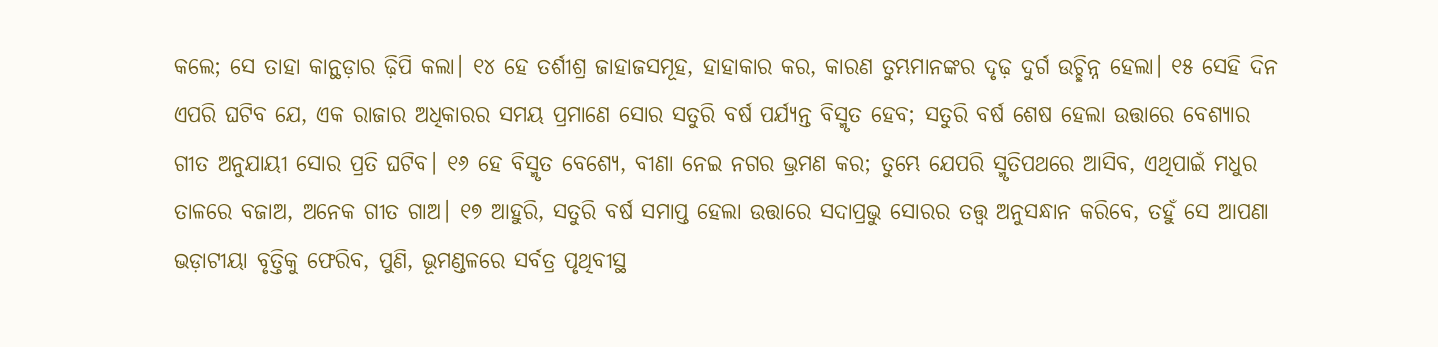କଲେ; ସେ ତାହା କାନ୍ଥଡ଼ାର ଢ଼ିପି କଲା। ୧୪ ହେ ତର୍ଶୀଶ୍ର ଜାହାଜସମୂହ, ହାହାକାର କର, କାରଣ ତୁମ୍ଭମାନଙ୍କର ଦୃଢ଼ ଦୁର୍ଗ ଉଚ୍ଛିନ୍ନ ହେଲା। ୧୫ ସେହି ଦିନ ଏପରି ଘଟିବ ଯେ, ଏକ ରାଜାର ଅଧିକାରର ସମୟ ପ୍ରମାଣେ ସୋର ସତୁରି ବର୍ଷ ପର୍ଯ୍ୟନ୍ତ ବିସ୍ମୃତ ହେବ; ସତୁରି ବର୍ଷ ଶେଷ ହେଲା ଉତ୍ତାରେ ବେଶ୍ୟାର ଗୀତ ଅନୁଯାୟୀ ସୋର ପ୍ରତି ଘଟିବ। ୧୬ ହେ ବିସ୍ମୃତ ବେଶ୍ୟେ, ବୀଣା ନେଇ ନଗର ଭ୍ରମଣ କର; ତୁମ୍ଭେ ଯେପରି ସ୍ମୃତିପଥରେ ଆସିବ, ଏଥିପାଇଁ ମଧୁର ତାଳରେ ବଜାଅ, ଅନେକ ଗୀତ ଗାଅ। ୧୭ ଆହୁରି, ସତୁରି ବର୍ଷ ସମାପ୍ତ ହେଲା ଉତ୍ତାରେ ସଦାପ୍ରଭୁ ସୋରର ତତ୍ତ୍ୱ ଅନୁସନ୍ଧାନ କରିବେ, ତହୁଁ ସେ ଆପଣା ଭଡ଼ାଟୀୟା ବୃତ୍ତିକୁ ଫେରିବ, ପୁଣି, ଭୂମଣ୍ଡଳରେ ସର୍ବତ୍ର ପୃଥିବୀସ୍ଥ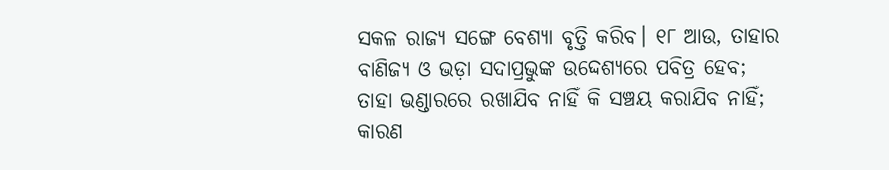ସକଳ ରାଜ୍ୟ ସଙ୍ଗେ ବେଶ୍ୟା ବୃତ୍ତି କରିବ। ୧୮ ଆଉ, ତାହାର ବାଣିଜ୍ୟ ଓ ଭଡ଼ା ସଦାପ୍ରଭୁଙ୍କ ଉଦ୍ଦେଶ୍ୟରେ ପବିତ୍ର ହେବ; ତାହା ଭଣ୍ଡାରରେ ରଖାଯିବ ନାହିଁ କି ସଞ୍ଚୟ କରାଯିବ ନାହିଁ; କାରଣ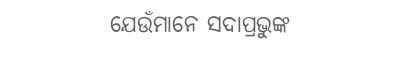ଯେଉଁମାନେ ସଦାପ୍ରଭୁଙ୍କ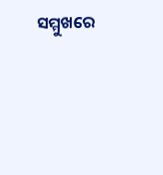ସମ୍ମୁଖରେ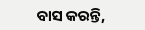ବାସ କରନ୍ତି,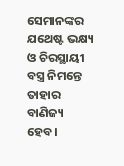ସେମାନଙ୍କର ଯଥେଷ୍ଟ ଭକ୍ଷ୍ୟ ଓ ଚିରସ୍ଥାୟୀ ବସ୍ତ୍ର ନିମନ୍ତେ ତାହାର ବାଣିଜ୍ୟ ହେବ।